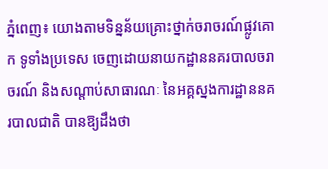ភ្នំពេញ៖ យោងតាមទិន្នន័យគ្រោះថ្នាក់ចរាចរណ៍ផ្លូវគោក ទូទាំងប្រទេស ចេញដោយនាយកដ្ឋាននគរបាលចរាចរណ៍ និងសណ្តាប់សាធារណៈ នៃអគ្គស្នងការដ្ឋាននគរបាលជាតិ បានឱ្យដឹងថា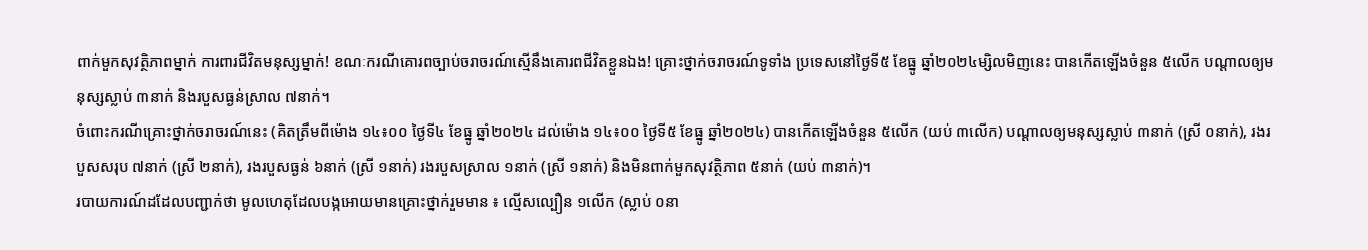ពាក់មួកសុវត្ថិភាពម្នាក់ ការពារជីវិតមនុស្សម្នាក់! ខណៈករណីគោរពច្បាប់ចរាចរណ៍ស្មើនឹងគោរពជីវិតខ្លួនឯង! គ្រោះថ្នាក់ចរាចរណ៍ទូទាំង ប្រទេសនៅថ្ងៃទី៥ ខែធ្នូ ឆ្នាំ២០២៤ម្សិលមិញនេះ បានកើតឡើងចំនួន ៥លើក បណ្តាលឲ្យមនុស្សស្លាប់ ៣នាក់ និងរបួសធ្ងន់ស្រាល ៧នាក់។
ចំពោះករណីគ្រោះថ្នាក់ចរាចរណ៍នេះ (គិតត្រឹមពីម៉ោង ១៤៖០០ ថ្ងៃទី៤ ខែធ្នូ ឆ្នាំ២០២៤ ដល់ម៉ោង ១៤៖០០ ថ្ងៃទី៥ ខែធ្នូ ឆ្នាំ២០២៤) បានកើតឡើងចំនួន ៥លើក (យប់ ៣លើក) បណ្តាលឲ្យមនុស្សស្លាប់ ៣នាក់ (ស្រី ០នាក់), រងរបួសសរុប ៧នាក់ (ស្រី ២នាក់), រងរបួសធ្ងន់ ៦នាក់ (ស្រី ១នាក់) រងរបួសស្រាល ១នាក់ (ស្រី ១នាក់) និងមិនពាក់មួកសុវត្ថិភាព ៥នាក់ (យប់ ៣នាក់)។
របាយការណ៍ដដែលបញ្ជាក់ថា មូលហេតុដែលបង្កអោយមានគ្រោះថ្នាក់រួមមាន ៖ ល្មើសល្បឿន ១លើក (ស្លាប់ ០នា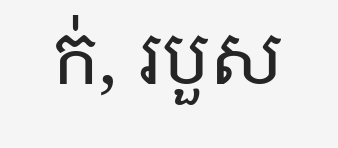ក់, របួស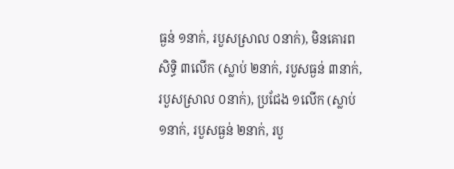ធ្ងន់ ១នាក់, របួសស្រាល ០នាក់), មិនគោរពសិទ្ធិ ៣លើក (ស្លាប់ ២នាក់, របួសធ្ងន់ ៣នាក់, របួសស្រាល ០នាក់), ប្រជែង ១លើក (ស្លាប់ ១នាក់, របួសធ្ងន់ ២នាក់, របួ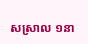សស្រាល ១នា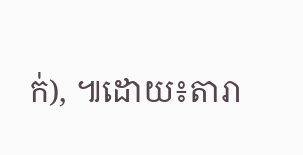ក់), ៕ដោយ៖តារា